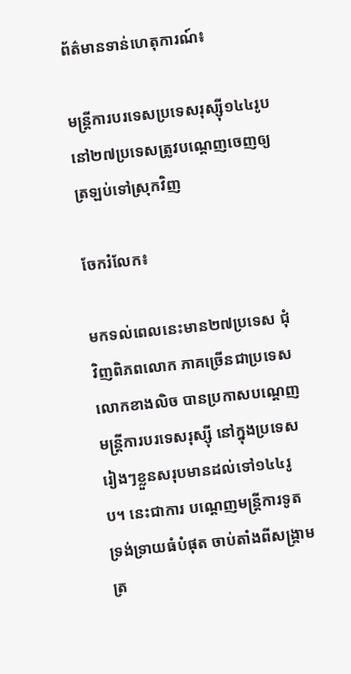ព័ត៌មានទាន់ហេតុការណ៍៖

មន្ត្រីការបរទេសប្រទេសរុស្ស៊ី១៤៤រូបនៅ២៧ប្រទេសត្រូវបណ្តេញចេញឲ្យត្រឡប់ទៅស្រុកវិញ

ចែករំលែក៖

មកទល់ពេលនេះមាន២៧ប្រទេស ជុំវិញពិភពលោក ភាគច្រើនជាប្រទេស លោកខាងលិច បានប្រកាសបណ្តេញមន្ត្រីការបរទេសរុស្ស៊ី នៅក្នុងប្រទេសរៀងៗខ្លួនសរុបមានដល់ទៅ១៤៤រូប។ នេះជាការ បណ្តេញមន្ត្រីការទូត ទ្រង់ទ្រាយធំបំផុត ចាប់តាំងពីសង្គ្រាមត្រ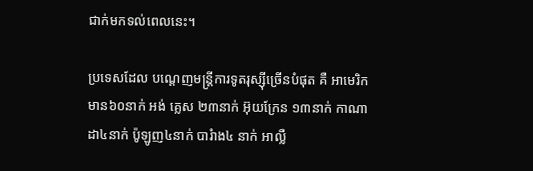ជាក់មកទល់ពេលនេះ។

ប្រទេសដែល បណ្តេញមន្ត្រីការទូតរុស្ស៊ីច្រើនបំផុត គឺ អាមេរិក មាន៦០នាក់ អង់ គ្លេស ២៣នាក់ អ៊ុយក្រែន ១៣នាក់ កាណាដា៤នាក់ ប៉ូឡូញ៤នាក់ បារំាង៤ នាក់ អាល្លឺ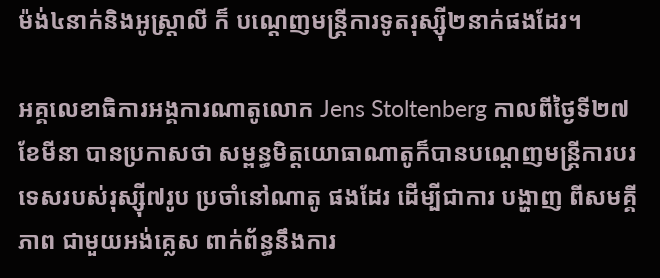ម៉ង់៤នាក់និងអូស្ត្រាលី ក៏ បណ្តេញមន្ត្រីការទូតរុស្ស៊ី២នាក់ផងដែរ។

អគ្គលេខាធិការអង្គការណាតូលោក Jens Stoltenberg កាលពីថ្ងៃទី២៧ ខែមីនា បានប្រកាសថា សម្ពន្ធមិត្តយោធាណាតូក៏បានបណ្តេញមន្ត្រីការបរទេសរបស់រុស្ស៊ី៧រូប ប្រចាំនៅណាតូ ផងដែរ ដើម្បីជាការ បង្ហាញ ពីសមគ្គីភាព ជាមួយអង់គ្លេស ពាក់ព័ន្ធនឹងការ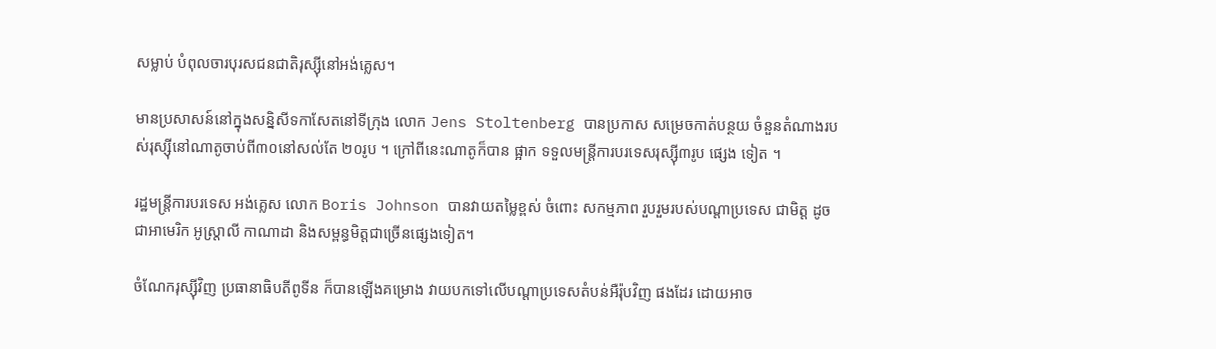សម្លាប់ បំពុលចារបុរសជនជាតិរុស្ស៊ីនៅអង់គ្លេស។

មានប្រសាសន៍នៅក្នុងសន្និសីទកាសែតនៅទីក្រុង លោក Jens Stoltenberg បានប្រកាស សម្រេចកាត់បន្ថយ ចំនួនតំណាងរបស់រុស្ស៊ីនៅណាតូចាប់ពី៣០នៅសល់តែ ២០រូប ។ ក្រៅពីនេះណាតូក៏បាន ផ្អាក ទទួលមន្ត្រីការបរទេសរុស្ស៊ី៣រូប ផ្សេង ទៀត ។

រដ្ឋមន្ត្រីការបរទេស អង់គ្លេស លោក Boris Johnson បានវាយតម្លៃខ្ពស់ ចំពោះ សកម្មភាព រួបរួមរបស់បណ្តាប្រទេស ជាមិត្ត ដូចជាអាមេរិក អូស្ត្រាលី កាណាដា និងសម្ពន្ធមិត្តជាច្រើនផ្សេងទៀត។

ចំណែករុស្ស៊ីវិញ ប្រធានាធិបតីពូទីន ក៏បានឡើងគម្រោង វាយបកទៅលើបណ្តាប្រទេសតំបន់អឺរ៉ុបវិញ ផងដែរ ដោយអាច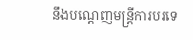នឹងបណ្តេញមន្ត្រីការបរទេ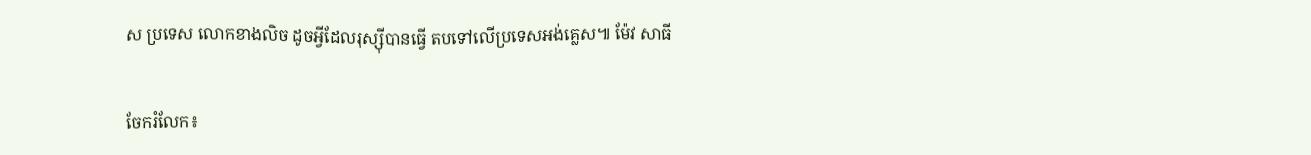ស ប្រទេស លោកខាងលិច ដូចអ្វីដែលរុស្ស៊ីបានធ្វើ តបទៅលើប្រទេសអង់គ្លេស៕ ម៉ែវ សាធី


ចែករំលែក៖